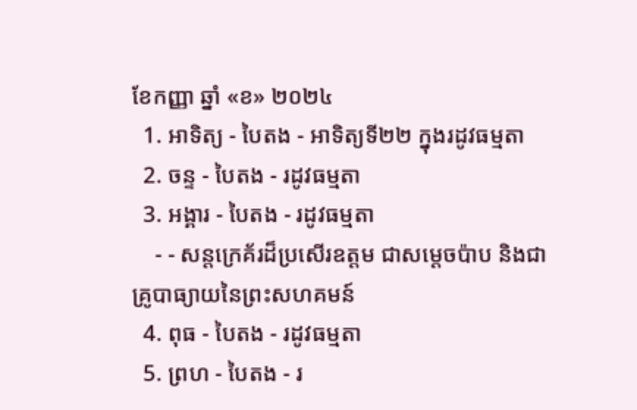ខែកញ្ញា ឆ្នាំ «ខ» ២០២៤
  1. អាទិត្យ - បៃតង - អាទិត្យទី២២ ក្នុងរដូវធម្មតា
  2. ចន្ទ - បៃតង - រដូវធម្មតា
  3. អង្គារ - បៃតង - រដូវធម្មតា
    - - សន្តក្រេគ័រដ៏ប្រសើរឧត្តម ជាសម្ដេចប៉ាប និងជាគ្រូបាធ្យាយនៃព្រះសហគមន៍
  4. ពុធ - បៃតង - រដូវធម្មតា
  5. ព្រហ - បៃតង - រ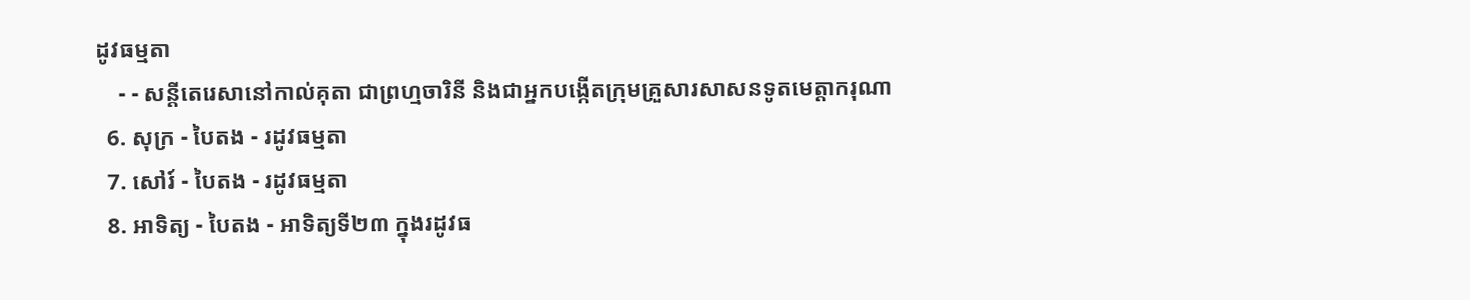ដូវធម្មតា
    - - សន្តីតេរេសានៅកាល់គុតា ជាព្រហ្មចារិនី និងជាអ្នកបង្កើតក្រុមគ្រួសារសាសនទូតមេត្ដាករុណា
  6. សុក្រ - បៃតង - រដូវធម្មតា
  7. សៅរ៍ - បៃតង - រដូវធម្មតា
  8. អាទិត្យ - បៃតង - អាទិត្យទី២៣ ក្នុងរដូវធ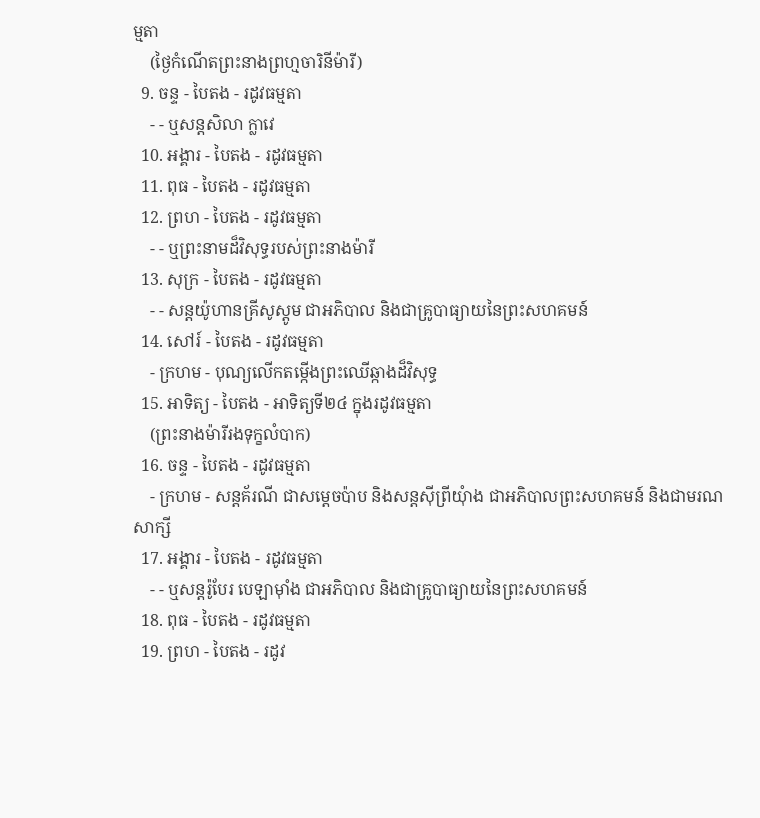ម្មតា
    (ថ្ងៃកំណើតព្រះនាងព្រហ្មចារិនីម៉ារី)
  9. ចន្ទ - បៃតង - រដូវធម្មតា
    - - ឬសន្តសិលា ក្លាវេ
  10. អង្គារ - បៃតង - រដូវធម្មតា
  11. ពុធ - បៃតង - រដូវធម្មតា
  12. ព្រហ - បៃតង - រដូវធម្មតា
    - - ឬព្រះនាមដ៏វិសុទ្ធរបស់ព្រះនាងម៉ារី
  13. សុក្រ - បៃតង - រដូវធម្មតា
    - - សន្តយ៉ូហានគ្រីសូស្តូម ជាអភិបាល និងជាគ្រូបាធ្យាយនៃព្រះសហគមន៍
  14. សៅរ៍ - បៃតង - រដូវធម្មតា
    - ក្រហម - បុណ្យលើកតម្កើងព្រះឈើឆ្កាងដ៏វិសុទ្ធ
  15. អាទិត្យ - បៃតង - អាទិត្យទី២៤ ក្នុងរដូវធម្មតា
    (ព្រះនាងម៉ារីរងទុក្ខលំបាក)
  16. ចន្ទ - បៃតង - រដូវធម្មតា
    - ក្រហម - សន្តគ័រណី ជាសម្ដេចប៉ាប និងសន្តស៊ីព្រីយុំាង ជាអភិបាលព្រះសហគមន៍ និងជាមរណសាក្សី
  17. អង្គារ - បៃតង - រដូវធម្មតា
    - - ឬសន្តរ៉ូបែរ បេឡាម៉ាំង ជាអភិបាល និងជាគ្រូបាធ្យាយនៃព្រះសហគមន៍
  18. ពុធ - បៃតង - រដូវធម្មតា
  19. ព្រហ - បៃតង - រដូវ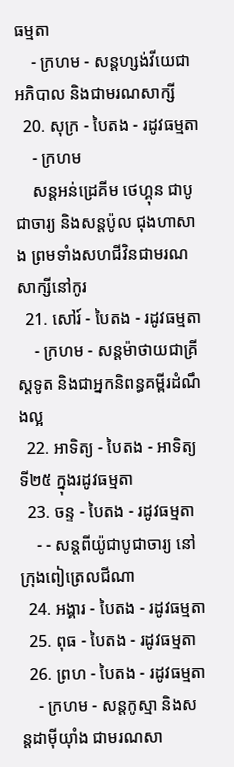ធម្មតា
    - ក្រហម - សន្តហ្សង់វីយេជាអភិបាល និងជាមរណសាក្សី
  20. សុក្រ - បៃតង - រដូវធម្មតា
    - ក្រហម
    សន្តអន់ដ្រេគីម ថេហ្គុន ជាបូជាចារ្យ និងសន្តប៉ូល ជុងហាសាង ព្រមទាំងសហជីវិនជាមរណសាក្សីនៅកូរ
  21. សៅរ៍ - បៃតង - រដូវធម្មតា
    - ក្រហម - សន្តម៉ាថាយជាគ្រីស្តទូត និងជាអ្នកនិពន្ធគម្ពីរដំណឹងល្អ
  22. អាទិត្យ - បៃតង - អាទិត្យទី២៥ ក្នុងរដូវធម្មតា
  23. ចន្ទ - បៃតង - រដូវធម្មតា
    - - សន្តពីយ៉ូជាបូជាចារ្យ នៅក្រុងពៀត្រេលជីណា
  24. អង្គារ - បៃតង - រដូវធម្មតា
  25. ពុធ - បៃតង - រដូវធម្មតា
  26. ព្រហ - បៃតង - រដូវធម្មតា
    - ក្រហម - សន្តកូស្មា និងសន្តដាម៉ីយុាំង ជាមរណសា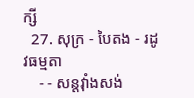ក្សី
  27. សុក្រ - បៃតង - រដូវធម្មតា
    - - សន្តវុាំងសង់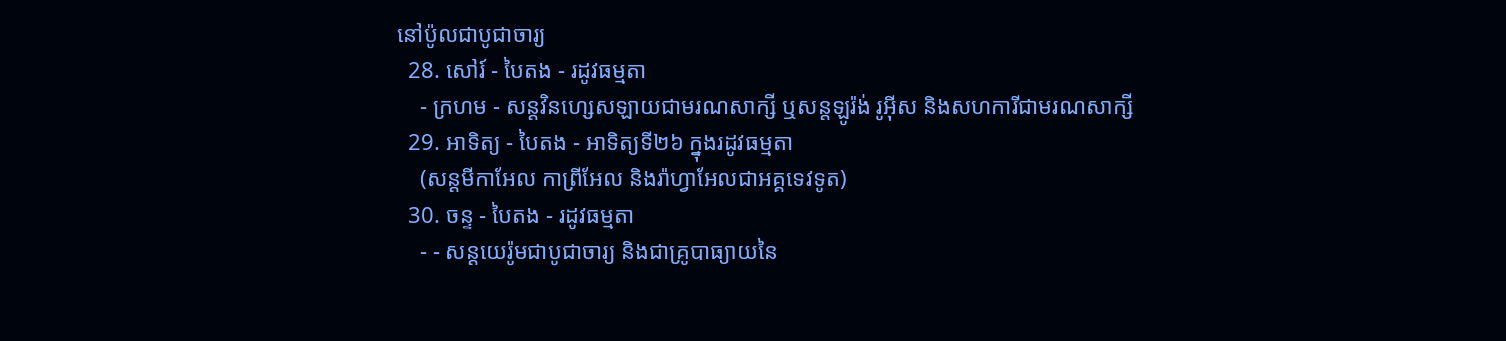នៅប៉ូលជាបូជាចារ្យ
  28. សៅរ៍ - បៃតង - រដូវធម្មតា
    - ក្រហម - សន្តវិនហ្សេសឡាយជាមរណសាក្សី ឬសន្តឡូរ៉ង់ រូអ៊ីស និងសហការីជាមរណសាក្សី
  29. អាទិត្យ - បៃតង - អាទិត្យទី២៦ ក្នុងរដូវធម្មតា
    (សន្តមីកាអែល កាព្រីអែល និងរ៉ាហ្វាអែលជាអគ្គទេវទូត)
  30. ចន្ទ - បៃតង - រដូវធម្មតា
    - - សន្ដយេរ៉ូមជាបូជាចារ្យ និងជាគ្រូបាធ្យាយនៃ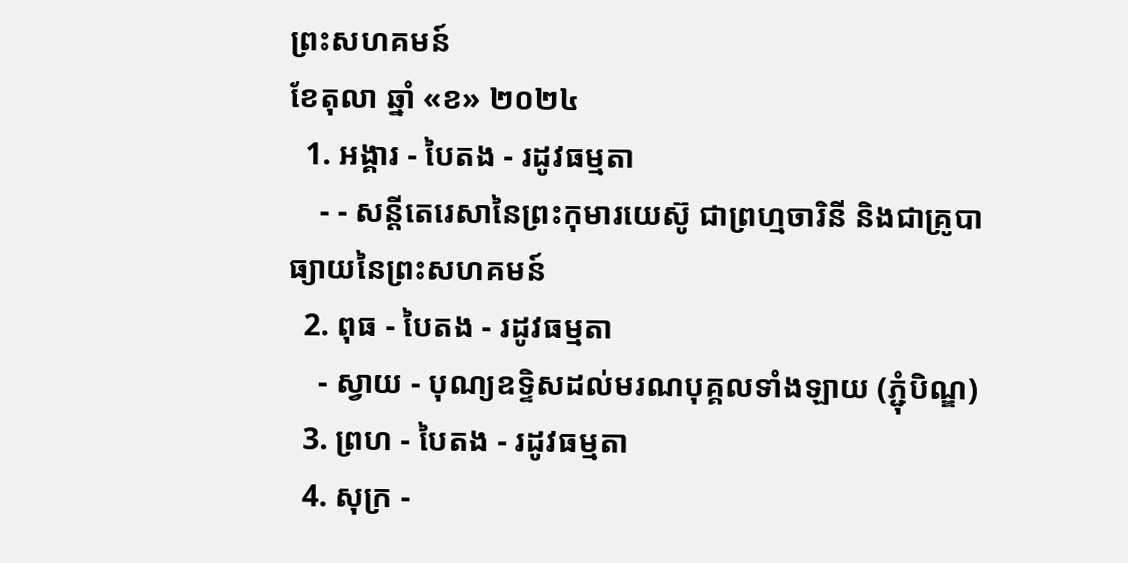ព្រះសហគមន៍
ខែតុលា ឆ្នាំ «ខ» ២០២៤
  1. អង្គារ - បៃតង - រដូវធម្មតា
    - - សន្តីតេរេសានៃព្រះកុមារយេស៊ូ ជាព្រហ្មចារិនី និងជាគ្រូបាធ្យាយនៃព្រះសហគមន៍
  2. ពុធ - បៃតង - រដូវធម្មតា
    - ស្វាយ - បុណ្យឧទ្ទិសដល់មរណបុគ្គលទាំងឡាយ (ភ្ជុំបិណ្ឌ)
  3. ព្រហ - បៃតង - រដូវធម្មតា
  4. សុក្រ -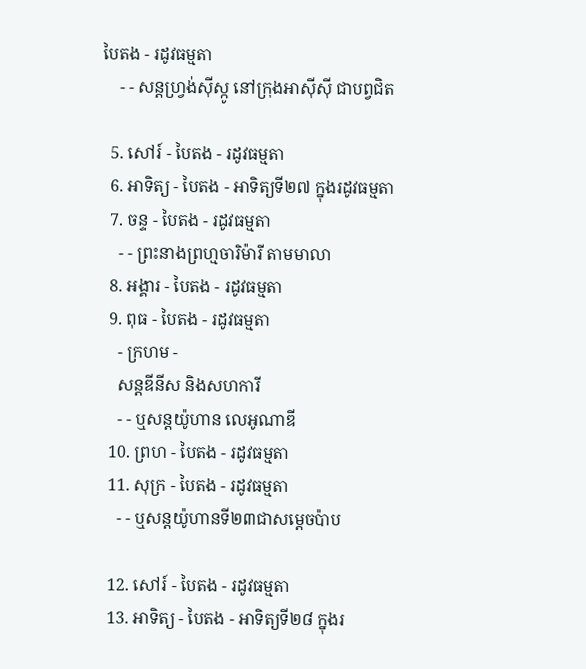បៃតង - រដូវធម្មតា
    - - សន្តហ្វ្រង់ស៊ីស្កូ នៅក្រុងអាស៊ីស៊ី ជាបព្វជិត

  5. សៅរ៍ - បៃតង - រដូវធម្មតា
  6. អាទិត្យ - បៃតង - អាទិត្យទី២៧ ក្នុងរដូវធម្មតា
  7. ចន្ទ - បៃតង - រដូវធម្មតា
    - - ព្រះនាងព្រហ្មចារិម៉ារី តាមមាលា
  8. អង្គារ - បៃតង - រដូវធម្មតា
  9. ពុធ - បៃតង - រដូវធម្មតា
    - ក្រហម -
    សន្តឌីនីស និងសហការី
    - - ឬសន្តយ៉ូហាន លេអូណាឌី
  10. ព្រហ - បៃតង - រដូវធម្មតា
  11. សុក្រ - បៃតង - រដូវធម្មតា
    - - ឬសន្តយ៉ូហានទី២៣ជាសម្តេចប៉ាប

  12. សៅរ៍ - បៃតង - រដូវធម្មតា
  13. អាទិត្យ - បៃតង - អាទិត្យទី២៨ ក្នុងរ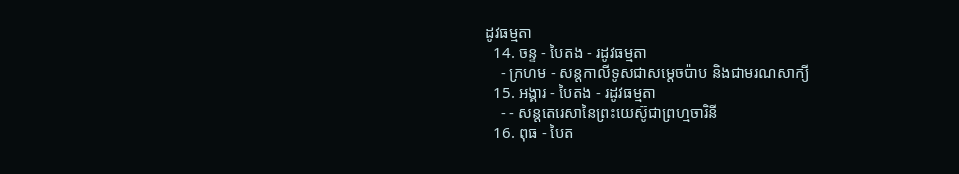ដូវធម្មតា
  14. ចន្ទ - បៃតង - រដូវធម្មតា
    - ក្រហម - សន្ដកាលីទូសជាសម្ដេចប៉ាប និងជាមរណសាក្យី
  15. អង្គារ - បៃតង - រដូវធម្មតា
    - - សន្តតេរេសានៃព្រះយេស៊ូជាព្រហ្មចារិនី
  16. ពុធ - បៃត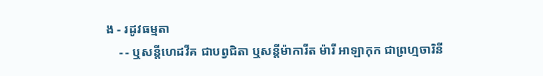ង - រដូវធម្មតា
    - - ឬសន្ដីហេដវីគ ជាបព្វជិតា ឬសន្ដីម៉ាការីត ម៉ារី អាឡាកុក ជាព្រហ្មចារិនី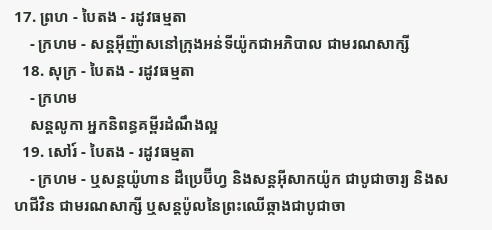17. ព្រហ - បៃតង - រដូវធម្មតា
    - ក្រហម - សន្តអ៊ីញ៉ាសនៅក្រុងអន់ទីយ៉ូកជាអភិបាល ជាមរណសាក្សី
  18. សុក្រ - បៃតង - រដូវធម្មតា
    - ក្រហម
    សន្តលូកា អ្នកនិពន្ធគម្ពីរដំណឹងល្អ
  19. សៅរ៍ - បៃតង - រដូវធម្មតា
    - ក្រហម - ឬសន្ដយ៉ូហាន ដឺប្រេប៊ីហ្វ និងសន្ដអ៊ីសាកយ៉ូក ជាបូជាចារ្យ និងសហជីវិន ជាមរណសាក្សី ឬសន្ដប៉ូលនៃព្រះឈើឆ្កាងជាបូជាចា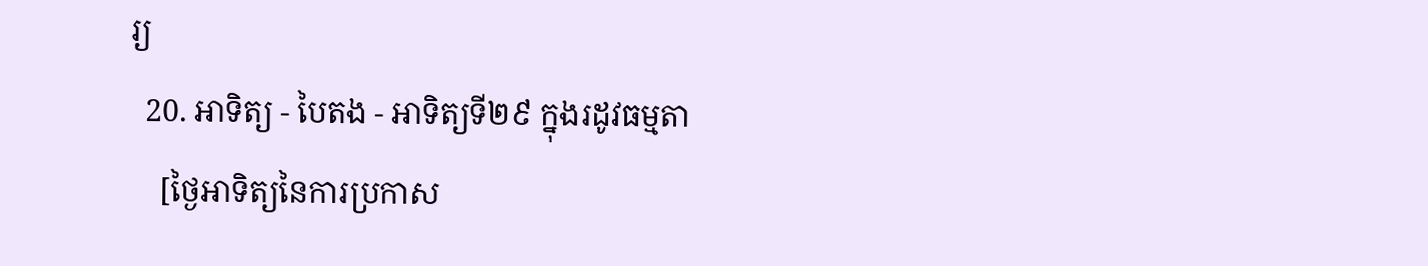រ្យ
  20. អាទិត្យ - បៃតង - អាទិត្យទី២៩ ក្នុងរដូវធម្មតា
    [ថ្ងៃអាទិត្យនៃការប្រកាស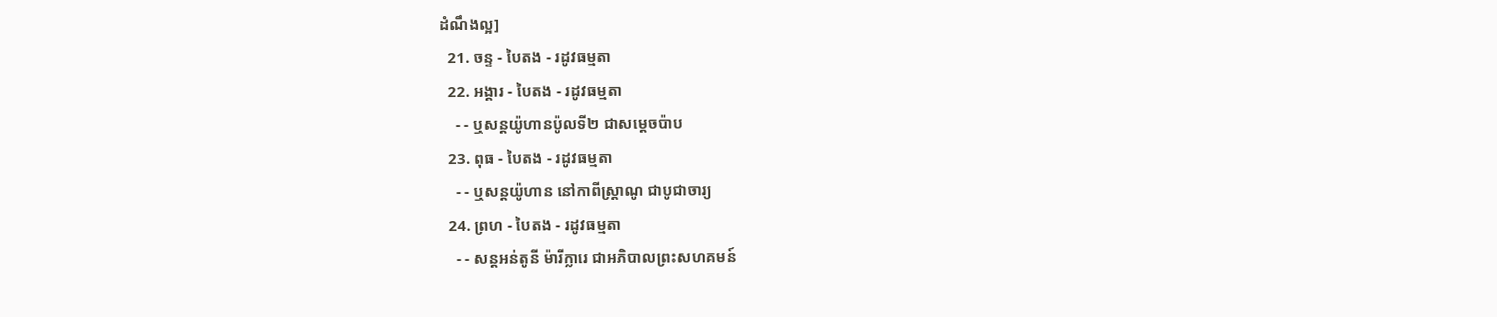ដំណឹងល្អ]
  21. ចន្ទ - បៃតង - រដូវធម្មតា
  22. អង្គារ - បៃតង - រដូវធម្មតា
    - - ឬសន្តយ៉ូហានប៉ូលទី២ ជាសម្ដេចប៉ាប
  23. ពុធ - បៃតង - រដូវធម្មតា
    - - ឬសន្ដយ៉ូហាន នៅកាពីស្រ្ដាណូ ជាបូជាចារ្យ
  24. ព្រហ - បៃតង - រដូវធម្មតា
    - - សន្តអន់តូនី ម៉ារីក្លារេ ជាអភិបាលព្រះសហគមន៍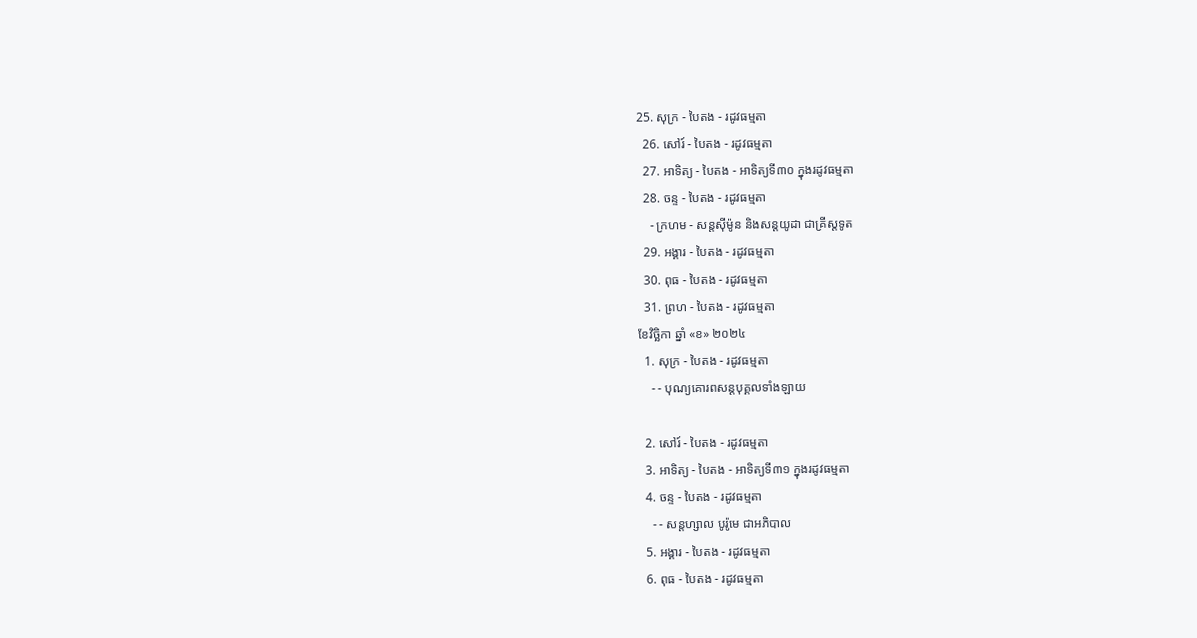25. សុក្រ - បៃតង - រដូវធម្មតា
  26. សៅរ៍ - បៃតង - រដូវធម្មតា
  27. អាទិត្យ - បៃតង - អាទិត្យទី៣០ ក្នុងរដូវធម្មតា
  28. ចន្ទ - បៃតង - រដូវធម្មតា
    - ក្រហម - សន្ដស៊ីម៉ូន និងសន្ដយូដា ជាគ្រីស្ដទូត
  29. អង្គារ - បៃតង - រដូវធម្មតា
  30. ពុធ - បៃតង - រដូវធម្មតា
  31. ព្រហ - បៃតង - រដូវធម្មតា
ខែវិច្ឆិកា ឆ្នាំ «ខ» ២០២៤
  1. សុក្រ - បៃតង - រដូវធម្មតា
    - - បុណ្យគោរពសន្ដបុគ្គលទាំងឡាយ

  2. សៅរ៍ - បៃតង - រដូវធម្មតា
  3. អាទិត្យ - បៃតង - អាទិត្យទី៣១ ក្នុងរដូវធម្មតា
  4. ចន្ទ - បៃតង - រដូវធម្មតា
    - - សន្ដហ្សាល បូរ៉ូមេ ជាអភិបាល
  5. អង្គារ - បៃតង - រដូវធម្មតា
  6. ពុធ - បៃតង - រដូវធម្មតា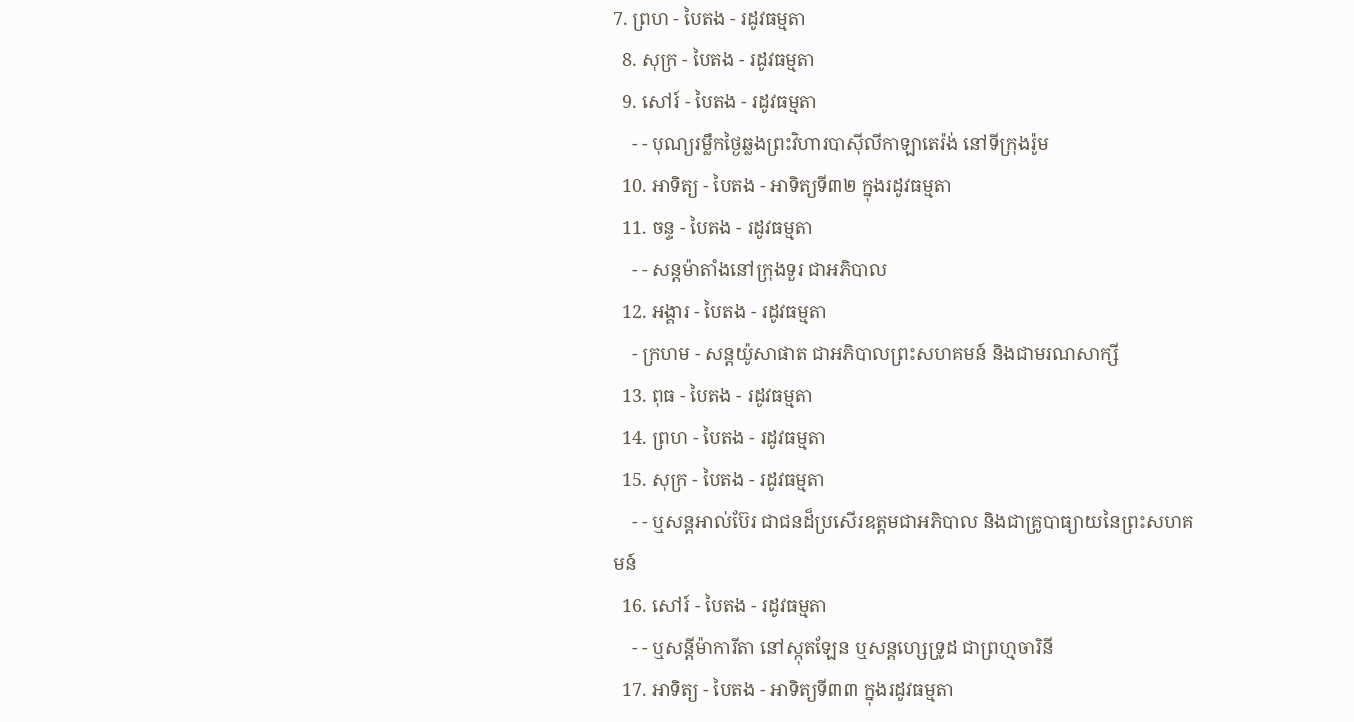7. ព្រហ - បៃតង - រដូវធម្មតា
  8. សុក្រ - បៃតង - រដូវធម្មតា
  9. សៅរ៍ - បៃតង - រដូវធម្មតា
    - - បុណ្យរម្លឹកថ្ងៃឆ្លងព្រះវិហារបាស៊ីលីកាឡាតេរ៉ង់ នៅទីក្រុងរ៉ូម
  10. អាទិត្យ - បៃតង - អាទិត្យទី៣២ ក្នុងរដូវធម្មតា
  11. ចន្ទ - បៃតង - រដូវធម្មតា
    - - សន្ដម៉ាតាំងនៅក្រុងទួរ ជាអភិបាល
  12. អង្គារ - បៃតង - រដូវធម្មតា
    - ក្រហម - សន្ដយ៉ូសាផាត ជាអភិបាលព្រះសហគមន៍ និងជាមរណសាក្សី
  13. ពុធ - បៃតង - រដូវធម្មតា
  14. ព្រហ - បៃតង - រដូវធម្មតា
  15. សុក្រ - បៃតង - រដូវធម្មតា
    - - ឬសន្ដអាល់ប៊ែរ ជាជនដ៏ប្រសើរឧត្ដមជាអភិបាល និងជាគ្រូបាធ្យាយនៃព្រះសហគមន៍
  16. សៅរ៍ - បៃតង - រដូវធម្មតា
    - - ឬសន្ដីម៉ាការីតា នៅស្កុតឡែន ឬសន្ដហ្សេទ្រូដ ជាព្រហ្មចារិនី
  17. អាទិត្យ - បៃតង - អាទិត្យទី៣៣ ក្នុងរដូវធម្មតា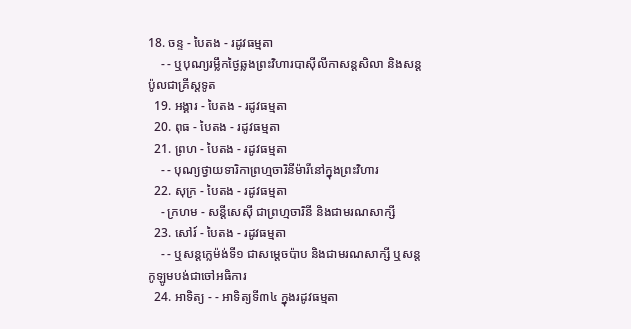18. ចន្ទ - បៃតង - រដូវធម្មតា
    - - ឬបុណ្យរម្លឹកថ្ងៃឆ្លងព្រះវិហារបាស៊ីលីកាសន្ដសិលា និងសន្ដប៉ូលជាគ្រីស្ដទូត
  19. អង្គារ - បៃតង - រដូវធម្មតា
  20. ពុធ - បៃតង - រដូវធម្មតា
  21. ព្រហ - បៃតង - រដូវធម្មតា
    - - បុណ្យថ្វាយទារិកាព្រហ្មចារិនីម៉ារីនៅក្នុងព្រះវិហារ
  22. សុក្រ - បៃតង - រដូវធម្មតា
    - ក្រហម - សន្ដីសេស៊ី ជាព្រហ្មចារិនី និងជាមរណសាក្សី
  23. សៅរ៍ - បៃតង - រដូវធម្មតា
    - - ឬសន្ដក្លេម៉ង់ទី១ ជាសម្ដេចប៉ាប និងជាមរណសាក្សី ឬសន្ដកូឡូមបង់ជាចៅអធិការ
  24. អាទិត្យ - - អាទិត្យទី៣៤ ក្នុងរដូវធម្មតា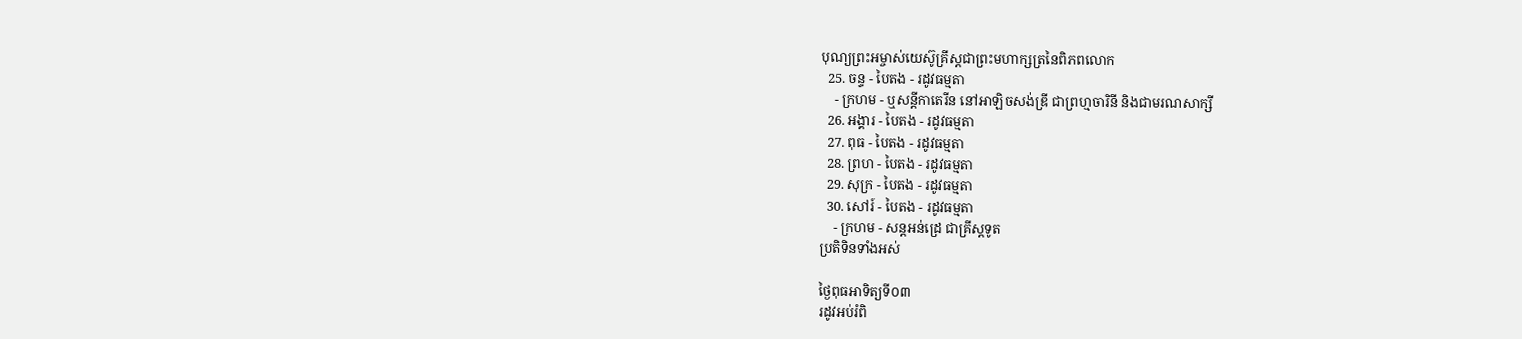បុណ្យព្រះអម្ចាស់យេស៊ូគ្រីស្ដជាព្រះមហាក្សត្រនៃពិភពលោក
  25. ចន្ទ - បៃតង - រដូវធម្មតា
    - ក្រហម - ឬសន្ដីកាតេរីន នៅអាឡិចសង់ឌ្រី ជាព្រហ្មចារិនី និងជាមរណសាក្សី
  26. អង្គារ - បៃតង - រដូវធម្មតា
  27. ពុធ - បៃតង - រដូវធម្មតា
  28. ព្រហ - បៃតង - រដូវធម្មតា
  29. សុក្រ - បៃតង - រដូវធម្មតា
  30. សៅរ៍ - បៃតង - រដូវធម្មតា
    - ក្រហម - សន្ដអន់ដ្រេ ជាគ្រីស្ដទូត
ប្រតិទិនទាំងអស់

ថ្ងៃពុធអាទិត្យទី០៣
រដូវអប់រំពិ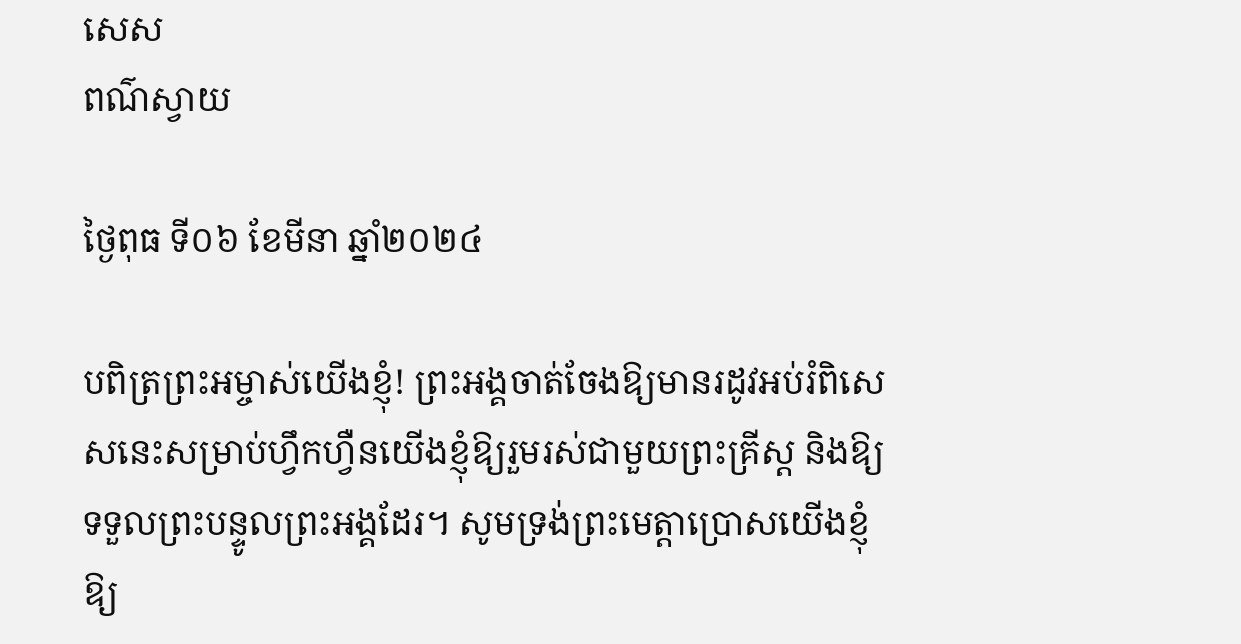សេស
ពណ៌ស្វាយ

ថ្ងៃពុធ ទី០៦ ខែមីនា ឆ្នាំ២០២៤

បពិត្រព្រះអម្ចាស់យើងខ្ញុំ! ព្រះអង្គចាត់ចែងឱ្យមានរដូវអប់រំពិសេសនេះសម្រាប់ហ្វឹកហ្វឺនយើងខ្ញុំឱ្យរួមរស់ជាមួយព្រះគ្រីស្ត និងឱ្យទទួលព្រះបន្ទូលព្រះអង្គដែរ។ សូមទ្រង់ព្រះមេត្តាប្រោសយើងខ្ញុំឱ្យ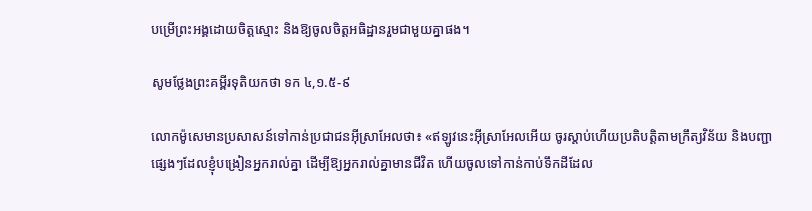បម្រើព្រះអង្គដោយចិត្តស្មោះ និងឱ្យចូលចិត្តអធិដ្ឋានរួមជាមួយគ្នាផង។

សូមថ្លែងព្រះគម្ពីរទុតិយកថា ទក ៤,១.៥-៩

លោកម៉ូសេមានប្រសាសន៍ទៅកាន់ប្រជាជនអ៊ីស្រាអែលថា៖ «ឥឡូវនេះអ៊ីស្រាអែលអើយ ចូរស្តាប់ហើយប្រតិបត្តិតាមក្រឹត្យវិន័យ និងបញ្ជាផ្សេងៗដែលខ្ញុំបង្រៀនអ្នករាល់គ្នា ដើម្បីឱ្យអ្នករាល់គ្នាមានជីវិត ហើយចូលទៅកាន់កាប់ទឹកដីដែល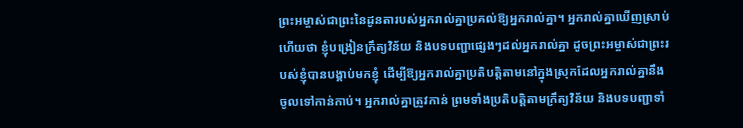ព្រះអម្ចាស់ជាព្រះនៃដូនតារបស់អ្នករាល់គ្នាប្រគល់ឱ្យអ្នករាល់គ្នា។ អ្នករាល់គ្នាឃើញស្រាប់ហើយថា ខ្ញុំបង្រៀនក្រឹត្យវិន័យ និងបទបញ្ជាផ្សេងៗដល់អ្នករាល់គ្នា ដូចព្រះអម្ចាស់ជាព្រះរបស់ខ្ញុំបានបង្គាប់មកខ្ញុំ ដើម្បីឱ្យអ្នករាល់គ្នាប្រតិបត្តិតាមនៅក្នុងស្រុកដែលអ្នករាល់គ្នានឹងចូលទៅកាន់កាប់។ អ្នករាល់គ្នាត្រូវកាន់ ព្រមទាំងប្រតិបត្តិតាមក្រឹត្យវិន័យ និងបទបញ្ជាទាំ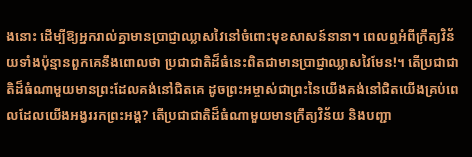ងនោះ ដើម្បីឱ្យអ្នករាល់គ្នាមានប្រាជ្ញាឈ្លាសវៃនៅចំពោះមុខសាសន៍នានា។ ពេលឮអំពីក្រឹត្យវិន័យទាំងប៉ុន្មានពួកគេនឹងពោលថា ប្រជាជាតិដ៏ធំនេះពិតជាមានប្រាជ្ញាឈ្លាសវៃមែន!។ តើប្រជាជាតិដ៏ធំណាមួយមានព្រះដែលគង់នៅជិតគេ ដូចព្រះអម្ចាស់ជាព្រះនៃយើងគង់នៅជិតយើងគ្រប់ពេលដែលយើងអង្វររកព្រះអង្គ? តើប្រជាជាតិដ៏ធំណាមួយមានក្រឹត្យវិន័យ និងបញ្ជា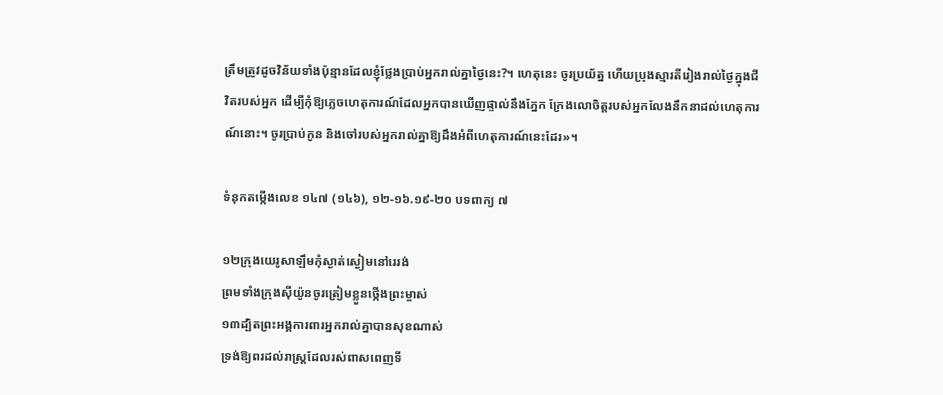ត្រឹមត្រូវដូចវិន័យទាំងប៉ុន្មានដែលខ្ញុំថ្លែងប្រាប់អ្នករាល់គ្នាថ្ងៃនេះ?។ ហេតុនេះ ចូរប្រយ័ត្ន ហើយប្រុងស្មារតីរៀងរាល់ថ្ងៃក្នុងជីវិតរបស់អ្នក ដើម្បីកុំឱ្យភ្លេចហេតុការណ៍ដែលអ្នកបានឃើញផ្ទាល់នឹងភ្នែក ក្រែងលោចិត្តរបស់អ្នកលែងនឹកនាដល់ហេតុការណ៍នោះ។ ចូរប្រាប់កូន និងចៅរបស់អ្នករាល់គ្នាឱ្យដឹងអំពីហេតុការណ៍នេះដែរ»។

ទំនុកតម្កើងលេខ ១៤៧ (១៤៦), ១២-១៦.១៩-២០ បទពាក្យ ៧

១២ក្រុងយេរូសាឡឹមកុំស្ងាត់ស្ងៀមនៅរេរង់
ព្រមទាំងក្រុងស៊ីយ៉ូនចូរត្រៀមខ្លួនថ្កើងព្រះម្ចាស់
១៣ដ្បិតព្រះអង្គការពារអ្នករាល់គ្នាបានសុខណាស់
ទ្រង់ឱ្យពរដល់រាស្ត្រដែលរស់ពាសពេញទី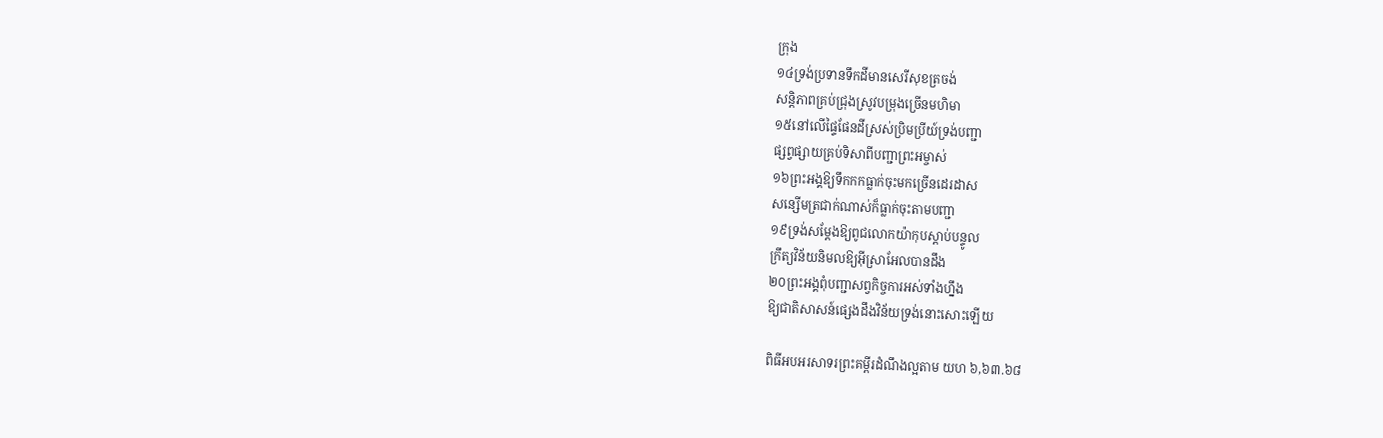ក្រុង
១៤ទ្រង់ប្រទានទឹកដីមានសេរីសុខត្រចង់
សន្តិភាពគ្រប់ជ្រុងស្រូវបម្រុងច្រើនមហិមា
១៥នៅលើផ្ទៃផែនដីស្រស់ប្រិមប្រីយ៍ទ្រង់បញ្ជា
ផ្សព្វផ្សាយគ្រប់ទិសាពីបញ្ជាព្រះអម្ចាស់
១៦ព្រះអង្គឱ្យទឹកកកធ្លាក់ចុះមកច្រើនដេរដាស
សន្សើមត្រជាក់ណាស់ក៏ធ្លាក់ចុះតាមបញ្ជា
១៩ទ្រង់សម្តែងឱ្យពូជលោកយ៉ាកុបស្តាប់បន្ទូល
ក្រឹត្យវិន័យនិមលឱ្យអ៊ីស្រាអែលបានដឹង
២០ព្រះអង្គពុំបញ្ជាសព្វកិច្ចការអស់ទាំងហ្នឹង
ឱ្យជាតិសាសន៍ផ្សេងដឹងវិន័យទ្រង់នោះសោះឡើយ

ពិធីអបអរសាទរព្រះគម្ពីរដំណឹងល្អតាម យហ ៦,៦៣.៦៨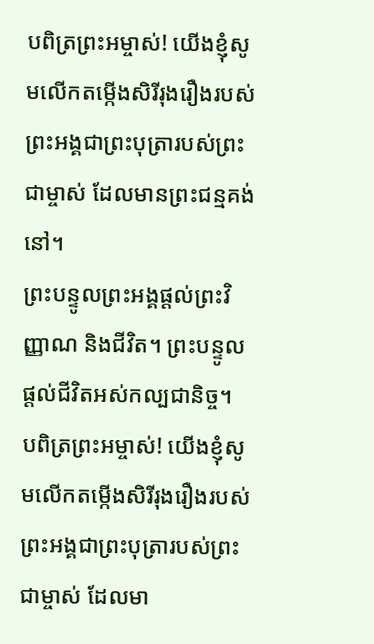បពិត្រព្រះអម្ចាស់! យើងខ្ញុំសូមលើកតម្កើងសិរីរុងរឿងរបស់ព្រះអង្គជាព្រះបុត្រារបស់ព្រះជាម្ចាស់ ដែលមានព្រះជន្មគង់នៅ។
ព្រះបន្ទូលព្រះអង្គផ្តល់ព្រះវិញ្ញាណ និងជីវិត។ ព្រះបន្ទូលផ្តល់ជីវិតអស់កល្បជានិច្ច។
បពិត្រព្រះអម្ចាស់! យើងខ្ញុំសូមលើកតម្កើងសិរីរុងរឿងរបស់ព្រះអង្គជាព្រះបុត្រារបស់ព្រះជាម្ចាស់ ដែលមា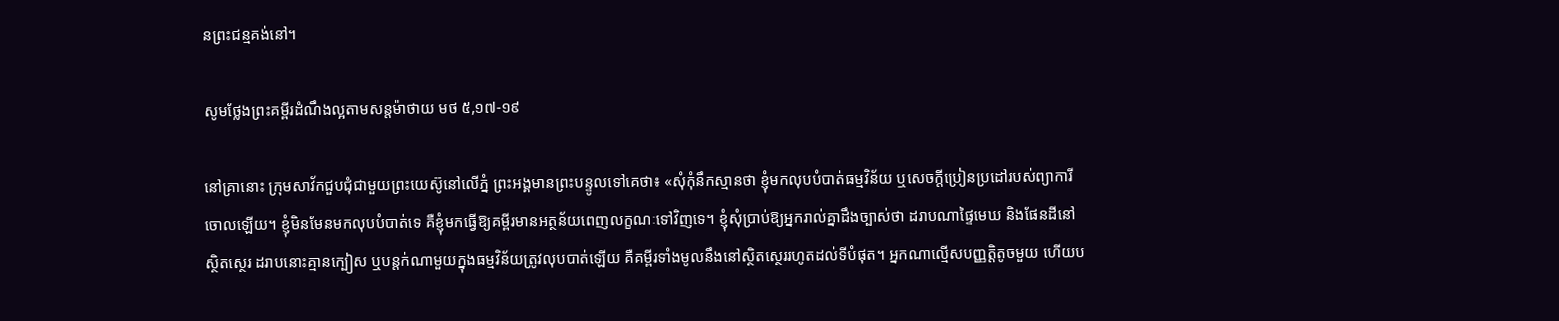នព្រះជន្មគង់នៅ។

សូមថ្លែងព្រះគម្ពីរដំណឹងល្អតាមសន្តម៉ាថាយ មថ ៥,១៧-១៩

នៅគ្រានោះ ក្រុមសាវ័កជួបជុំជាមួយព្រះយេស៊ូនៅលើភ្នំ ព្រះអង្គមានព្រះបន្ទូលទៅគេថា៖ «សុំកុំនឹកស្មានថា ខ្ញុំមកលុបបំបាត់ធម្មវិន័យ ឬសេចក្តីប្រៀនប្រដៅរបស់ព្យាការីចោលឡើយ។ ខ្ញុំមិនមែនមកលុបបំបាត់ទេ គឺខ្ញុំមកធ្វើឱ្យគម្ពីរមានអត្ថន័យពេញលក្ខណៈទៅវិញទេ។ ខ្ញុំសុំប្រាប់ឱ្យអ្នករាល់គ្នាដឹងច្បាស់ថា ដរាបណាផ្ទៃមេឃ និងផែនដីនៅស្ថិតស្ថេរ ដរាបនោះគ្មានក្បៀស ឬបន្តក់ណាមួយក្នុងធម្មវិន័យត្រូវលុបបាត់ឡើយ គឺគម្ពីរទាំងមូលនឹងនៅស្ថិតស្ថេររហូតដល់ទីបំផុត។ អ្នកណាល្មើសបញ្ញត្តិតូចមួយ ហើយប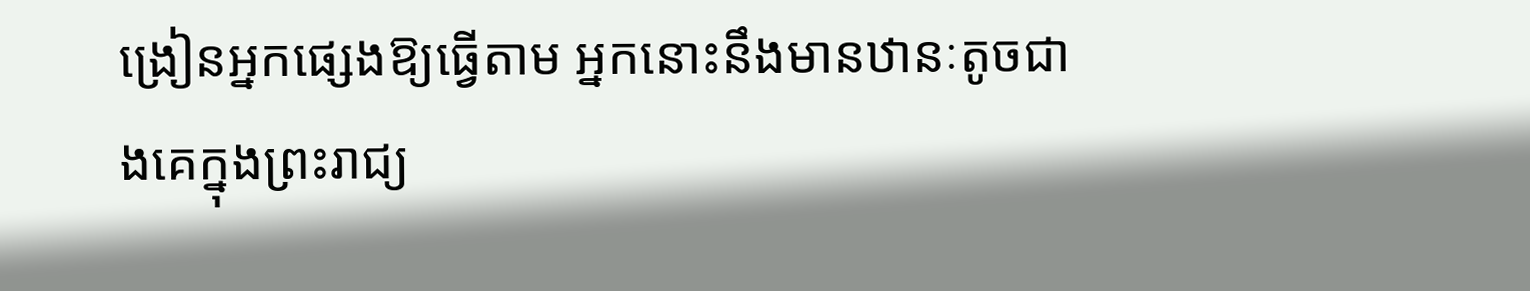ង្រៀនអ្នកផ្សេងឱ្យធ្វើតាម អ្នកនោះនឹងមានឋានៈតូចជាងគេក្នុងព្រះរាជ្យ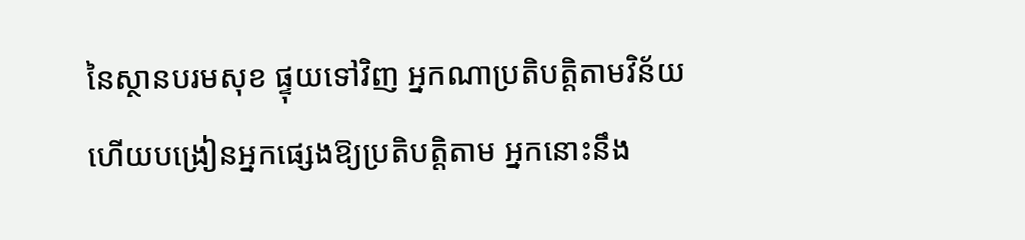នៃស្ថានបរមសុខ ផ្ទុយទៅវិញ អ្នកណាប្រតិបត្តិតាមវិន័យ ហើយបង្រៀនអ្នកផ្សេងឱ្យប្រតិបត្តិតាម អ្នកនោះនឹង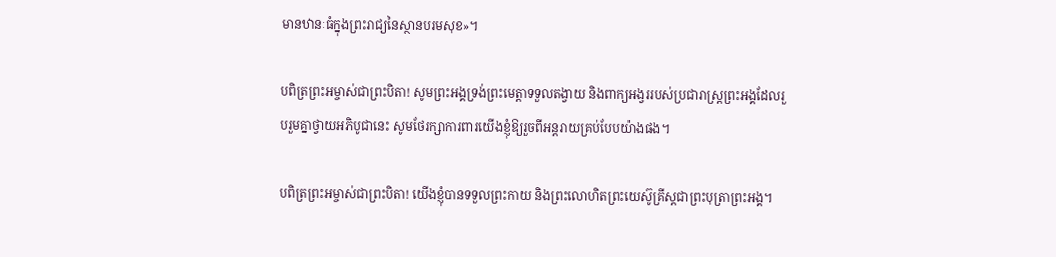មានឋានៈធំក្នុងព្រះរាជ្យនៃស្ថានបរមសុខ»។

បពិត្រព្រះអម្ចាស់ជាព្រះបិតា! សូមព្រះអង្គទ្រង់ព្រះមេត្តាទទួលតង្វាយ និងពាក្យអង្វររបស់ប្រជារាស្ត្រព្រះអង្គដែលរួបរួមគ្នាថ្វាយអភិបូជានេះ សូមថែរក្សាការពារយើងខ្ញុំឱ្យរួចពីអន្តរាយគ្រប់បែបយ៉ាងផង។

បពិត្រព្រះអម្ចាស់ជាព្រះបិតា! យើងខ្ញុំបានទទួលព្រះកាយ និងព្រះលោហិតព្រះយេស៊ូគ្រីស្តជាព្រះបុត្រាព្រះអង្គ។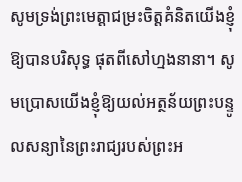សូមទ្រង់ព្រះមេត្តាជម្រះចិត្តគំនិតយើងខ្ញុំឱ្យបានបរិសុទ្ធ ផុតពីសៅហ្មងនានា។ សូមប្រោសយើងខ្ញុំឱ្យយល់អត្ថន័យព្រះបន្ទូលសន្យានៃព្រះរាជ្យរបស់ព្រះអ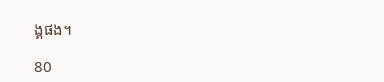ង្គផង។

80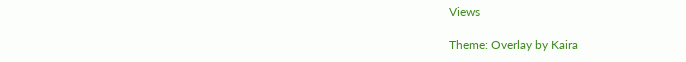Views

Theme: Overlay by Kaira